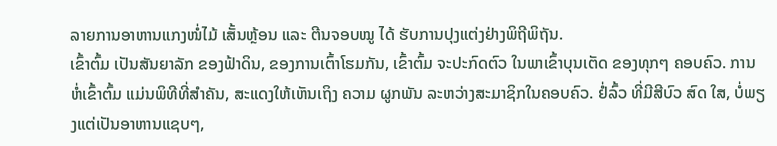ລາຍການອາຫານແກງໜໍ່ໄມ້ ເສັ້ນຫຼ້ອນ ແລະ ຕີນຈອບໝູ ໄດ້ ຮັບການປຸງແຕ່ງຢ່າງພິຖີພິຖັນ.
ເຂົ້າຕົ້ມ ເປັນສັນຍາລັກ ຂອງຟ້າດິນ, ຂອງການເຕົ້າໂຮມກັນ, ເຂົ້າຕົ້ມ ຈະປະກົດຕົວ ໃນພາເຂົ້າບຸນເຕັດ ຂອງທຸກໆ ຄອບຄົວ. ການຫໍ່ເຂົ້າຕົ້ມ ແມ່ນພິທີທີ່ສໍາຄັນ, ສະແດງໃຫ້ເຫັນເຖິງ ຄວາມ ຜູກພັນ ລະຫວ່າງສະມາຊິກໃນຄອບຄົວ. ຢໍ່ລົ້ວ ທີ່ມີສີບົວ ສົດ ໃສ, ບໍ່ພຽງແຕ່ເປັນອາຫານແຊບໆ,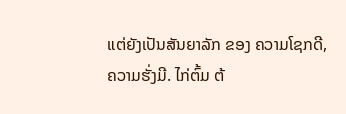ແຕ່ຍັງເປັນສັນຍາລັກ ຂອງ ຄວາມໂຊກດີ, ຄວາມຮັ່ງມີ. ໄກ່ຕົ້ມ ຕ້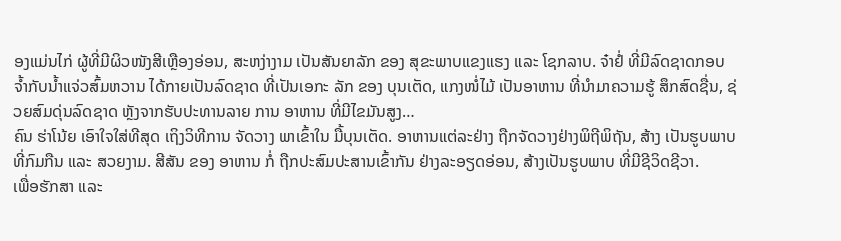ອງແມ່ນໄກ່ ຜູ້ທີ່ມີຜິວໜັງສີເຫຼືອງອ່ອນ, ສະຫງ່າງາມ ເປັນສັນຍາລັກ ຂອງ ສຸຂະພາບແຂງແຮງ ແລະ ໂຊກລາບ. ຈ໋າຢໍ່ ທີ່ມີລົດຊາດກອບ ຈໍ້າກັບນໍ້າແຈ່ວສົ້ມຫວານ ໄດ້ກາຍເປັນລົດຊາດ ທີ່ເປັນເອກະ ລັກ ຂອງ ບຸນເຕັດ, ແກງໜໍ່ໄມ້ ເປັນອາຫານ ທີ່ນໍາມາຄວາມຮູ້ ສຶກສົດຊື່ນ, ຊ່ວຍສົມດຸ່ນລົດຊາດ ຫຼັງຈາກຮັບປະທານລາຍ ການ ອາຫານ ທີ່ມີໄຂມັນສູງ…
ຄົນ ຮ່າໂນ້ຍ ເອົາໃຈໃສ່ທີສຸດ ເຖິງວິທີການ ຈັດວາງ ພາເຂົ້າໃນ ມື້ບຸນເຕັດ. ອາຫານແຕ່ລະຢ່າງ ຖືກຈັດວາງຢ່າງພິຖີພິຖັນ, ສ້າງ ເປັນຮູບພາບ ທີ່ກົມກືນ ແລະ ສວຍງາມ. ສີສັນ ຂອງ ອາຫານ ກໍ່ ຖືກປະສົມປະສານເຂົ້າກັນ ຢ່າງລະອຽດອ່ອນ, ສ້າງເປັນຮູບພາບ ທີ່ມີຊີວິດຊີວາ.
ເພື່ອຮັກສາ ແລະ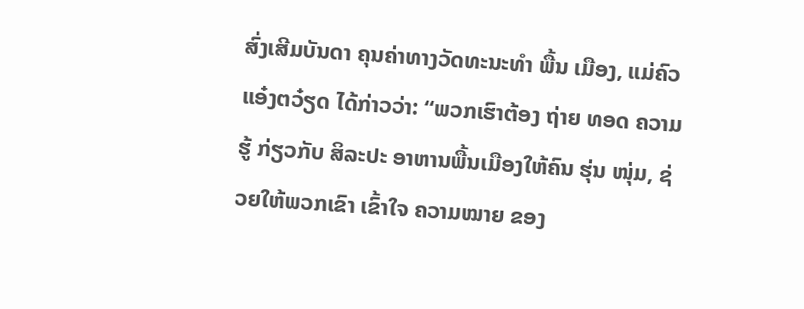ສົ່ງເສີມບັນດາ ຄຸນຄ່າທາງວັດທະນະທຳ ພື້ນ ເມືອງ, ແມ່ຄົວ ແອ໋ງຕວ໋ຽດ ໄດ້ກ່າວວ່າ: “ພວກເຮົາຕ້ອງ ຖ່າຍ ທອດ ຄວາມຮູ້ ກ່ຽວກັບ ສິລະປະ ອາຫານພື້ນເມືອງໃຫ້ຄົນ ຮຸ່ນ ໜຸ່ມ, ຊ່ວຍໃຫ້ພວກເຂົາ ເຂົ້າໃຈ ຄວາມໝາຍ ຂອງ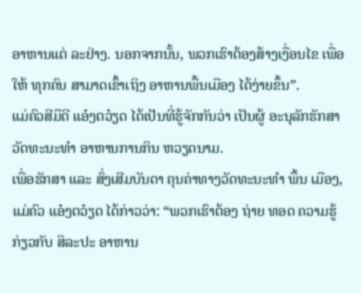ອາຫານແຕ່ ລະຢ່າງ. ນອກຈາກນັ້ນ, ພວກເຮົາຕ້ອງສ້າງເງື່ອນໄຂ ເພື່ອໃຫ້ ທຸກຄົນ ສາມາດເຂົ້າເຖິງ ອາຫານພື້ນເມືອງ ໄດ້ງ່າຍຂຶ້ນ”.
ແມ່ຄົວສີມືດີ ແອ໋ງຕວ໋ຽດ ໄດ້ເປັນທີ່ຮູ້ຈັກກັນວ່າ ເປັນຜູ້ ອະນຸລັກຮັກສາ ວັດທະນະທຳ ອາຫານການກິນ ຫວຽດນາມ.
ເພື່ອຮັກສາ ແລະ ສົ່ງເສີມບັນດາ ຄຸນຄ່າທາງວັດທະນະທຳ ພື້ນ ເມືອງ, ແມ່ຄົວ ແອ໋ງຕວ໋ຽດ ໄດ້ກ່າວວ່າ: “ພວກເຮົາຕ້ອງ ຖ່າຍ ທອດ ຄວາມຮູ້ ກ່ຽວກັບ ສິລະປະ ອາຫານ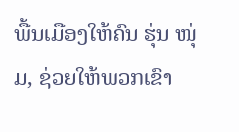ພື້ນເມືອງໃຫ້ຄົນ ຮຸ່ນ ໜຸ່ມ, ຊ່ວຍໃຫ້ພວກເຂົາ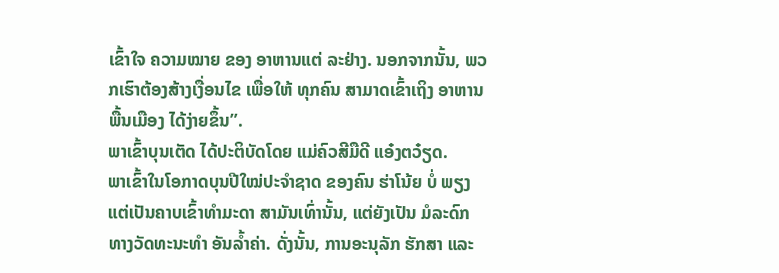ເຂົ້າໃຈ ຄວາມໝາຍ ຂອງ ອາຫານແຕ່ ລະຢ່າງ. ນອກຈາກນັ້ນ, ພວກເຮົາຕ້ອງສ້າງເງື່ອນໄຂ ເພື່ອໃຫ້ ທຸກຄົນ ສາມາດເຂົ້າເຖິງ ອາຫານພື້ນເມືອງ ໄດ້ງ່າຍຂຶ້ນ”.
ພາເຂົ້າບຸນເຕັດ ໄດ້ປະຕິບັດໂດຍ ແມ່ຄົວສີມືດີ ແອ໋ງຕວ໋ຽດ.
ພາເຂົ້າໃນໂອກາດບຸນປີໃໝ່ປະຈຳຊາດ ຂອງຄົນ ຮ່າໂນ້ຍ ບໍ່ ພຽງແຕ່ເປັນຄາບເຂົ້າທຳມະດາ ສາມັນເທົ່ານັ້ນ, ແຕ່ຍັງເປັນ ມໍລະດົກ ທາງວັດທະນະທໍາ ອັນລ້ຳຄ່າ. ດັ່ງນັ້ນ, ການອະນຸລັກ ຮັກສາ ແລະ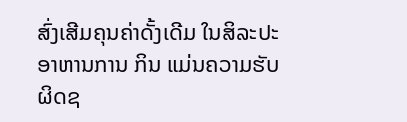ສົ່ງເສີມຄຸນຄ່າດັ້ງເດີມ ໃນສິລະປະ ອາຫານການ ກິນ ແມ່ນຄວາມຮັບຜິດຊ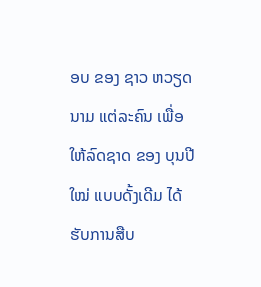ອບ ຂອງ ຊາວ ຫວຽດນາມ ແຕ່ລະຄົນ ເພື່ອໃຫ້ລົດຊາດ ຂອງ ບຸນປີໃໝ່ ແບບດັ້ງເດີມ ໄດ້ຮັບການສືບ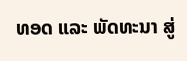ທອດ ແລະ ພັດທະນາ ສູ່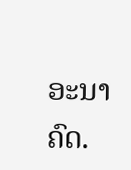ອະນາຄົດ.